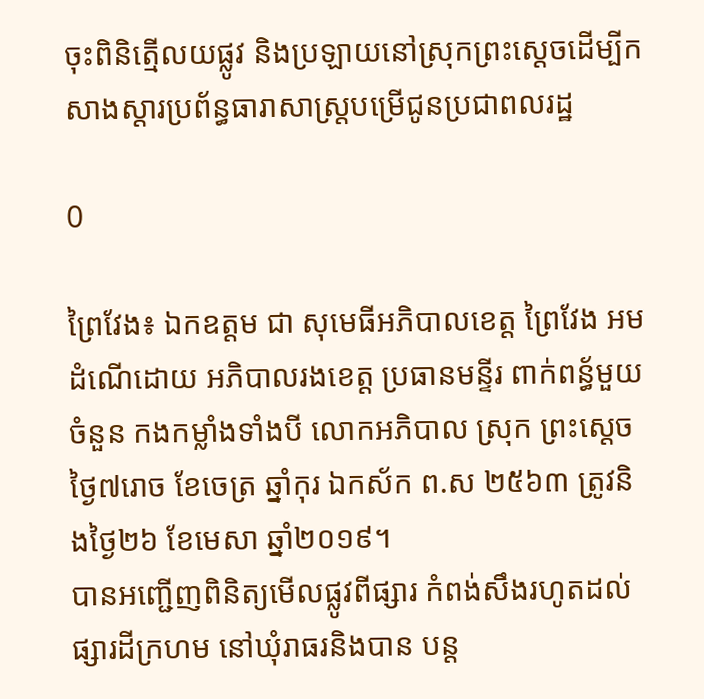ចុះពិនិត្មើលយផ្លូវ និងប្រឡាយនៅស្រុកព្រះស្តេចដើម្បីកសាងស្តារប្រព័ន្ធធារាសាស្ត្របម្រើជូនប្រជាពលរដ្ឋ

0

ព្រៃវែង៖ ឯកឧត្តម ជា សុមេធីអភិបាលខេត្ត ព្រៃវែង អមដំណើដោយ អភិបាលរងខេត្ត ប្រធានមន្ទីរ ពាក់ពន្ធ័មួយចំនួន កងកម្លាំងទាំងបី លោកអភិបាល ស្រុក ព្រះស្តេច ថ្ងៃ៧រោច ខែចេត្រ ឆ្នាំកុរ ឯកស័ក ព.ស ២៥៦៣ ត្រូវនិងថ្ងៃ២៦ ខែមេសា ឆ្នាំ២០១៩។
បានអញ្ជើញពិនិត្យមើលផ្លូវពីផ្សារ កំពង់សឹងរហូតដល់ផ្សារដីក្រហម នៅឃុំរាធរនិងបាន បន្ត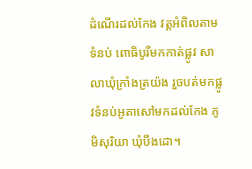ដំណើរដល់កែង វត្តអំពិលតាមទំនប់ ពោធិបូរីមកកាត់ផ្លូវ សាលាឃុំក្រាំងត្រយ៉ង រួចបត់មកផ្លូវទំនប់អូតាសៅមកដល់កែង ភូមិសុរិយា ឃុំបឹងដោ។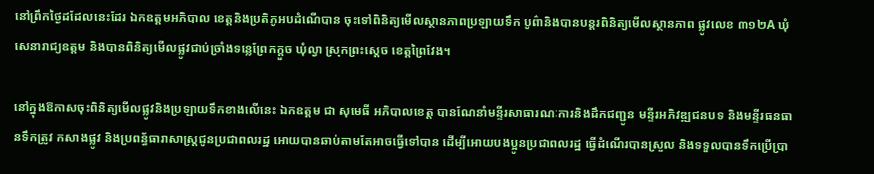នៅព្រឹកថ្ងៃដដែលនេះដែរ ឯកឧត្តមអភិបាល ខេត្តនិងប្រតិភូអបដំណើបាន ចុះទៅពិនិត្យមើលស្ថានភាពប្រឡាយទឹក បូព៌ានិងបានបន្តរពិនិត្យមើលស្ថានភាព ផ្លូវលេខ ៣១២A ឃុំសេនារាជ្យឧត្តម និងបានពិនិត្យមើលផ្លូវជាប់ច្រាំងទន្លេព្រែកក្តួច ឃុំល្វា ស្រុកព្រះស្តេច ខេត្តព្រៃវែង។

នៅក្នុងឱកាសចុះពិនិត្យមើលផ្លូវនិងប្រឡាយទឹកខាងលើនេះ ឯកឧត្តម ជា សុមេធី អភិបាលខេត្ត បានណែនាំមន្ទីរសាធារណៈការនិងដឹកជញ្ជូន មន្ទីរអភិវឌ្ឍជនបទ និងមន្ទីរធនធានទឹកត្រូវ កសាងផ្លូវ និងប្រពន្ធ័ធារាសាស្រ្តជូនប្រជាពលរដ្ឋ អោយបានឆាប់តាមតែអាចធ្វើទៅបាន ដើម្បីអោយបងប្អូនប្រជាពលរដ្ឋ ធ្វើដំណើរបានស្រួល និងទទួលបានទឹកប្រើប្រា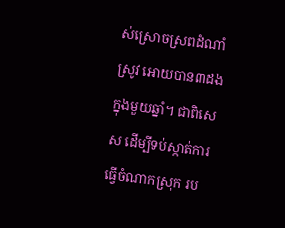ស់ស្រោចស្រពដំណាំស្រូវ អោយបាន៣ដងក្នុងមួយឆ្នាំ។ ជាពិសេស ដើម្បីទប់ស្កាត់ការធ្វើចំណាកស្រុក រប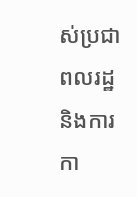ស់ប្រជាពលរដ្ឋ និងការកា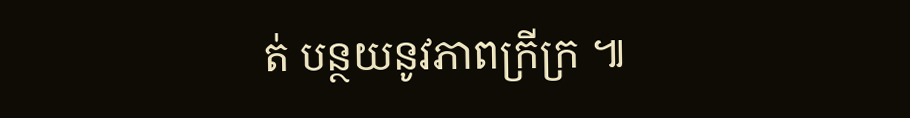ត់ បន្ថយនូវភាពក្រីក្រ ៕